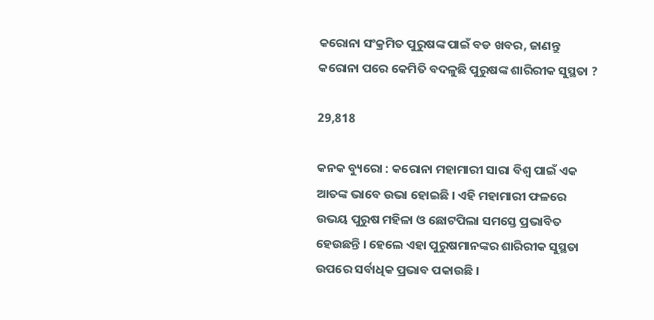କରୋନା ସଂକ୍ରମିତ ପୁରୁଷଙ୍କ ପାଇଁ ବଡ ଖବର, ଜାଣନ୍ତୁ କରୋନା ପରେ କେମିତି ବଦଳୁଛି ପୁରୁଷଙ୍କ ଶାରିରୀକ ସୁସ୍ଥତା ?

29,818

କନକ ବ୍ୟୁରୋ : କରୋନା ମହାମାରୀ ସାରା ବିଶ୍ୱ ପାଇଁ ଏକ ଆତଙ୍କ ଭାବେ ଉଭା ହୋଇଛି । ଏହି ମହାମାରୀ ଫଳରେ ଉଭୟ ପୁରୁଷ ମହିଳା ଓ ଛୋଟପିଲା ସମସ୍ତେ ପ୍ରଭାବିତ ହେଉଛନ୍ତି । ହେଲେ ଏହା ପୁରୁଷମାନଙ୍କର ଶାରିରୀକ ସୁସ୍ଥତା ଉପରେ ସର୍ବାଧିକ ପ୍ରଭାବ ପକାଉଛି ।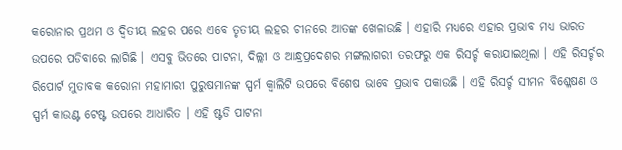କରୋନାର ପ୍ରଥମ ଓ ଦ୍ୱିତୀୟ ଲହର ପରେ ଏବେ ତୃତୀୟ ଲହର ଚୀନରେ ଆତଙ୍କ ଖେଳାଉଛି । ଏହାରି ମଧ୍ୟରେ ଏହାର ପ୍ରଭାବ ମଧ୍ୟ ଭାରତ ଉପରେ ପଡିବାରେ ଲାଗିଛି । ଏସବୁ ଭିତରେ ପାଟନା, ଦିଲ୍ଲୀ ଓ ଆନ୍ଧ୍ରପ୍ରଦେଶର ମଙ୍ଗଲାଗରୀ ତରଫରୁ ଏକ ରିସର୍ଚ୍ଚ କରାଯାଇଥିଲା । ଏହି ରିସର୍ଚ୍ଚର ରିପୋର୍ଟ ମୁତାବକ କରୋନା ମହାମାରୀ ପୁରୁଷମାନଙ୍କ ସ୍ପର୍ମ କ୍ୱାଲିଟି ଉପରେ ବିଶେଷ ଭାବେ ପ୍ରଭାବ ପକାଉଛି । ଏହି ରିସର୍ଚ୍ଚ ସୀମନ ବିଶ୍ଳେଷଣ ଓ ସ୍ପର୍ମ କାଉଣ୍ଟ ଟେଷ୍ଟ ଉପରେ ଆଧାରିତ । ଏହି ଷ୍ଟଡି ପାଟନା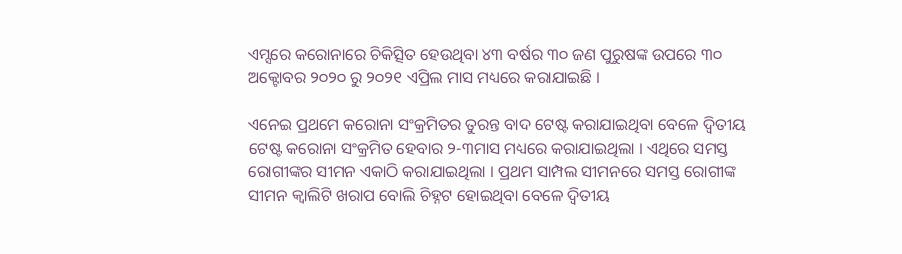ଏମ୍ସରେ କରୋନାରେ ଚିକିତ୍ସିତ ହେଉଥିବା ୪୩ ବର୍ଷର ୩୦ ଜଣ ପୁରୁଷଙ୍କ ଉପରେ ୩୦ ଅକ୍ଟୋବର ୨୦୨୦ ରୁ ୨୦୨୧ ଏପ୍ରିଲ ମାସ ମଧ୍ୟରେ କରାଯାଇଛି ।

ଏନେଇ ପ୍ରଥମେ କରୋନା ସଂକ୍ରମିତର ତୁରନ୍ତ ବାଦ ଟେଷ୍ଟ କରାଯାଇଥିବା ବେଳେ ଦ୍ୱିତୀୟ ଟେଷ୍ଟ କରୋନା ସଂକ୍ରମିତ ହେବାର ୨-୩ମାସ ମଧ୍ୟରେ କରାଯାଇଥିଲା । ଏଥିରେ ସମସ୍ତ ରୋଗୀଙ୍କର ସୀମନ ଏକାଠି କରାଯାଇଥିଲା । ପ୍ରଥମ ସାମ୍ପଲ ସୀମନରେ ସମସ୍ତ ରୋଗୀଙ୍କ ସୀମନ କ୍ୱାଲିଟି ଖରାପ ବୋଲି ଚିହ୍ନଟ ହୋଇଥିବା ବେଳେ ଦ୍ୱିତୀୟ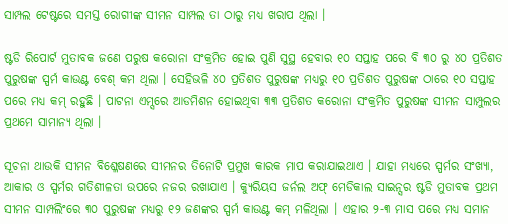ସାମ୍ପଲ ଟେଷ୍ଟରେ ସମସ୍ତ ରୋଗୀଙ୍କ ସୀମନ ସାମ୍ପଲ ତା ଠାରୁ ମଧ୍ୟ ଖରାପ ଥିଲା ।

ଷ୍ଟଡି ରିପୋର୍ଟ ମୁତାବକ ଜଣେ ପରୁଷ କରୋନା ସଂକ୍ରମିତ ହୋଇ ପୁଣି ସୁସ୍ଥ ହେବାର ୧୦ ସପ୍ତାହ ପରେ ବି ୩୦ ରୁ ୪୦ ପ୍ରତିଶତ ପୁରୁଷଙ୍କ ସ୍ପର୍ମ କାଉଣ୍ଟ ବେଶ୍ କମ ଥିଲା । ସେହିଭଳି ୪୦ ପ୍ରତିଶତ ପୁରୁଷଙ୍କ ମଧ୍ୟରୁ ୧୦ ପ୍ରତିଶତ ପୁରୁଷଙ୍କ ଠାରେ ୧୦ ସପ୍ତାହ ପରେ ମଧ୍ୟ କମ୍ ରହୁଛି । ପାଟନା ଏମ୍ସରେ ଆଡମିଶନ ହୋଇଥିବା ୩୩ ପ୍ରତିଶତ କରୋନା ସଂକ୍ରମିତ ପୁରୁଷଙ୍କ ସୀମନ ସାମ୍ପୁଲର ପ୍ରଥମେ ସାମାନ୍ୟ ଥିଲା ।

ସୂଚନା ଥାଉକି ସୀମନ ବିଶ୍ଳେଷଣରେ ସୀମନର ତିନୋଟି ପ୍ରମୁଖ କାରକ ମାପ କରାଯାଇଥାଏ । ଯାହା ମଧ୍ୟରେ ସ୍ପର୍ମର ସଂଖ୍ୟା, ଆକାର ଓ ସ୍ପର୍ମର ଗତିଶୀଳତା ଉପରେ ନଜର ରଖାଯାଏ । କ୍ୟୁରିୟସ ଜର୍ନଲ ଅଫ୍ ମେଡିକାଲ ସାଇନ୍ସର ଷ୍ଟଡି ମୁତାବକ ପ୍ରଥମ ସୀମନ ସାମ୍ପଲିଂରେ ୩୦ ପୁରୁଷଙ୍କ ମଧ୍ୟରୁ ୧୨ ଜଣଙ୍କର ସ୍ପର୍ମ କାଉଣ୍ଟ କମ୍ ମଳିଥିଲା । ଏହାର ୨-୩ ମାସ ପରେ ମଧ୍ୟ ସମାନ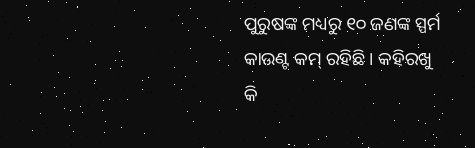ପୁରୁଷଙ୍କ ମଧ୍ୟରୁ ୧୦ ଜଣଙ୍କ ସ୍ପର୍ମ କାଉଣ୍ଟ କମ୍ ରହିଛି । କହିରଖୁ କି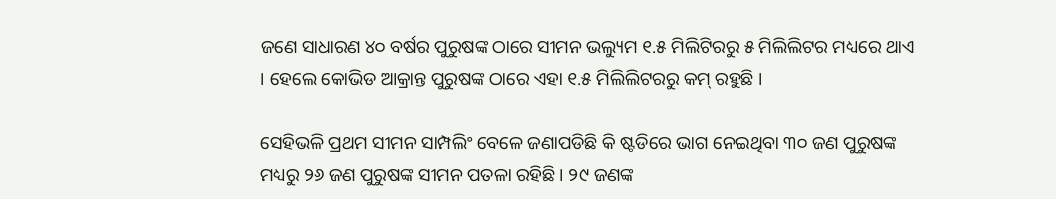ଜଣେ ସାଧାରଣ ୪୦ ବର୍ଷର ପୁରୁଷଙ୍କ ଠାରେ ସୀମନ ଭଲ୍ୟୁମ ୧.୫ ମିଲିଟିରରୁ ୫ ମିଲିଲିଟର ମଧ୍ୟରେ ଥାଏ । ହେଲେ କୋଭିଡ ଆକ୍ରାନ୍ତ ପୁରୁଷଙ୍କ ଠାରେ ଏହା ୧.୫ ମିଲିଲିଟରରୁ କମ୍ ରହୁଛି ।

ସେହିଭଳି ପ୍ରଥମ ସୀମନ ସାମ୍ପଲିଂ ବେଳେ ଜଣାପଡିଛି କି ଷ୍ଟଡିରେ ଭାଗ ନେଇଥିବା ୩୦ ଜଣ ପୁରୁଷଙ୍କ ମଧ୍ୟରୁ ୨୬ ଜଣ ପୁରୁଷଙ୍କ ସୀମନ ପତଳା ରହିଛି । ୨୯ ଜଣଙ୍କ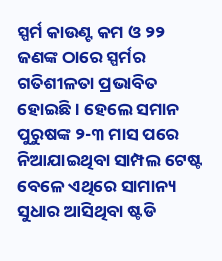ସ୍ପର୍ମ କାଉଣ୍ଟ କମ ଓ ୨୨ ଜଣଙ୍କ ଠାରେ ସ୍ପର୍ମର ଗତିଶୀଳତା ପ୍ରଭାବିତ ହୋଇଛି । ହେଲେ ସମାନ ପୁରୁଷଙ୍କ ୨-୩ ମାସ ପରେ ନିଆଯାଇଥିବା ସାମ୍ପଲ ଟେଷ୍ଟ ବେଳେ ଏଥିରେ ସାମାନ୍ୟ ସୁଧାର ଆସିଥିବା ଷ୍ଟଡି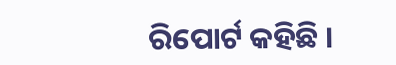ରିପୋର୍ଟ କହିଛି ।